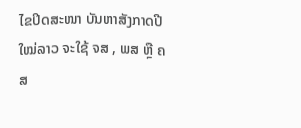ໄຂປິດສະໜາ ບັນຫາສັງກາດປີໃໝ່ລາວ ຈະໃຊ້ ຈສ , ພສ ຫຼື ຄສ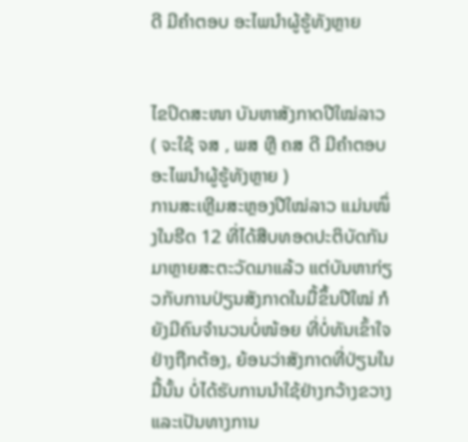ດີ ມີຄຳຕອບ ອະໄພນຳຜູ້ຮູ້ທັງຫຼາຍ


ໄຂປິດສະໜາ ບັນຫາສັງກາດປີໃໝ່ລາວ
( ຈະໃຊ້ ຈສ , ພສ ຫຼື ຄສ ດີ ມີຄຳຕອບ ອະໄພນຳຜູ້ຮູ້ທັງຫຼາຍ )
ການສະເຫຼີມສະຫຼອງປີໃໝ່ລາວ ແມ່ນໜຶ່ງໃນຮີດ 12 ທີ່ໄດ້ສືບທອດປະຕິບັດກັນມາຫຼາຍສະຕະວັດມາແລ້ວ ແຕ່ບັນຫາກ່ຽວກັບການປ່ຽນສັງກາດໃນມື້ຂຶ້ນປີໃໝ່ ກໍຍັງມີຄົນຈຳນວນບໍ່ໜ້ອຍ ທີ່ບໍ່ທັນເຂົ້າໃຈຢ່າງຖືກຕ້ອງ, ຍ້ອນວ່າສັງກາດທີ່ປ່ຽນໃນມື້ນັ້ນ ບໍ່ໄດ້ຮັບການນຳໃຊ້ຢ່າງກວ້າງຂວາງ ແລະເປັນທາງການ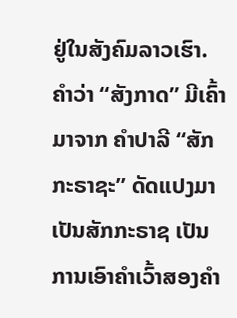ຢູ່ໃນສັງຄົມລາວເຮົາ.
ຄຳວ່າ “ສັງກາດ” ມີເຄົ້າມາຈາກ ຄຳປາລີ “ສັກກະຣາຊະ” ດັດແປງມາເປັນສັກກະຣາຊ ເປັນການເອົາຄຳເວົ້າສອງຄຳ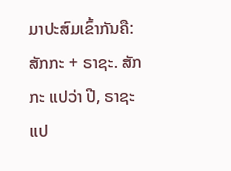ມາປະສົມເຂົ້າກັນຄື: ສັກກະ + ຣາຊະ. ສັກກະ ແປວ່າ ປີ, ຣາຊະ ແປ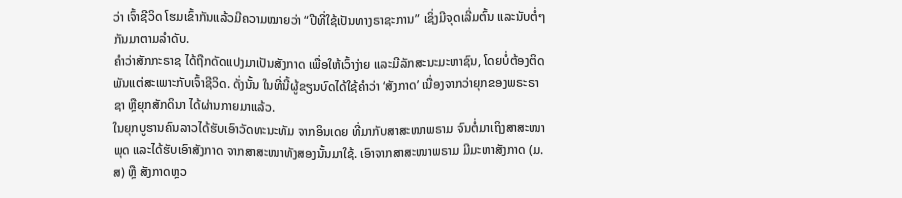ວ່າ ເຈົ້າຊີວິດ ໂຮມເຂົ້າກັນແລ້ວມີຄວາມໝາຍວ່າ “ປີທີ່ໃຊ້ເປັນທາງຣາຊະການ” ເຊິ່ງມີຈຸດເລີ່ມຕົ້ນ ແລະນັບຕໍ່ໆກັນມາຕາມລຳດັບ.
ຄຳວ່າສັກກະຣາຊ ໄດ້ຖືກດັດແປງມາເປັນສັງກາດ ເພື່ອໃຫ້ເວົ້າງ່າຍ ແລະມີລັກສະນະມະຫາຊົນ, ໂດຍບໍ່ຕ້ອງຕິດພັນແຕ່ສະເພາະກັບເຈົ້າຊີວິດ. ດັ່ງນັ້ນ ໃນທີ່ນີ້ຜູ້ຂຽນບົດໄດ້ໃຊ້ຄຳວ່າ ‘ສັງກາດ’ ເນື່ອງຈາກວ່າຍຸກຂອງພຣະຣາຊາ ຫຼືຍຸກສັກດິນາ ໄດ້ຜ່ານກາຍມາແລ້ວ.
ໃນຍຸກບູຮານຄົນລາວໄດ້ຮັບເອົາວັດທະນະທັມ ຈາກອິນເດຍ ທີ່ມາກັບສາສະໜາພຣາມ ຈົນຕໍ່ມາເຖິງສາສະໜາພຸດ ແລະໄດ້ຮັບເອົາສັງກາດ ຈາກສາສະໜາທັງສອງນັ້ນມາໃຊ້. ເອົາຈາກສາສະໜາພຣາມ ມີມະຫາສັງກາດ (ມ.ສ) ຫຼື ສັງກາດຫຼວ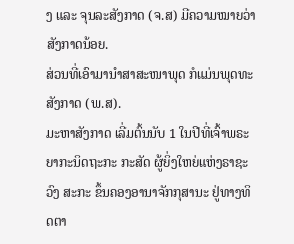ງ ແລະ ຈຸນລະສັງກາດ (ຈ.ສ) ມີຄວາມໝາຍວ່າສັງກາດນ້ອຍ.
ສ່ວນທີ່ເອົາມານຳສາສະໜາພຸດ ກໍແມ່ນພຸດທະສັງກາດ (ພ.ສ).
ມະຫາສັງກາດ ເລີ່ມຕົ້ນນັບ 1 ໃນປີທີ່ເຈົ້າພຣະຍາກະນິດຖະກະ ກະສັດ ຜູ້ຍິ່ງໃຫຍ່ແຫ່ງຣາຊະວົງ ສະກະ ຂຶ້ນຄອງອານາຈັກກຸສານະ ຢູ່ທາງທິດຕາ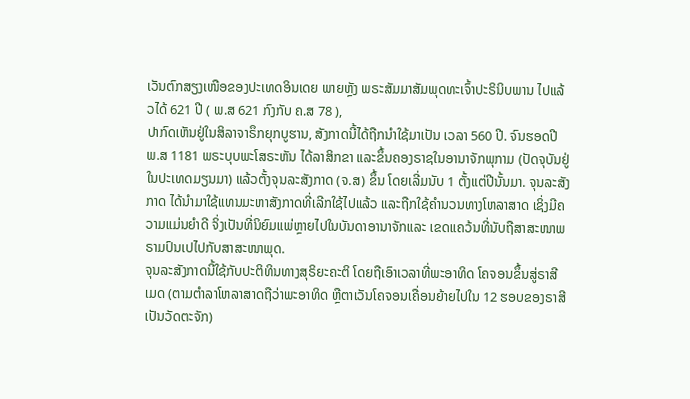ເວັນຕົກສຽງເໜືອຂອງປະເທດອິນເດຍ ພາຍຫຼັງ ພຣະສັມມາສັມພຸດທະເຈົ້າປະຣິນິບພານ ໄປແລ້ວໄດ້ 621 ປີ ( ພ.ສ 621 ກົງກັບ ຄ.ສ 78 ),
ປາກົດເຫັນຢູ່ໃນສິລາຈາຣຶກຍຸກບູຮານ, ສັງກາດນີ້ໄດ້ຖືກນໍາໃຊ້ມາເປັນ ເວລາ 560 ປີ. ຈົນຮອດປີ ພ.ສ 1181 ພຣະບຸບພະໂສຣະຫັນ ໄດ້ລາສິກຂາ ແລະຂຶ້ນຄອງຣາຊໃນອານາຈັກພຸກາມ (ປັດຈຸບັນຢູ່ໃນປະເທດມຽນມາ) ແລ້ວຕັ້ງຈຸນລະສັງກາດ (ຈ.ສ) ຂຶ້ນ ໂດຍເລີ່ມນັບ 1 ຕັ້ງແຕ່ປີນັ້ນມາ. ຈຸນລະສັງກາດ ໄດ້ນຳມາໃຊ້ແທນມະຫາສັງກາດທີ່ເລີກໃຊ້ໄປແລ້ວ ແລະຖືກໃຊ້ຄຳນວນທາງໂຫລາສາດ ເຊິ່ງມີຄວາມແມ່ນຍຳດີ ຈິ່ງເປັນທີ່ນິຍົມແພ່ຫຼາຍໄປໃນບັນດາອານາຈັກແລະ ເຂດແຄວ້ນທີ່ນັບຖືສາສະໜາພຣາມປົນເປໄປກັບສາສະໜາພຸດ.
ຈຸນລະສັງກາດນີ້ໃຊ້ກັບປະຕິທິນທາງສຸຣິຍະຄະຕິ ໂດຍຖືເອົາເວລາທີ່ພະອາທິດ ໂຄຈອນຂຶ້ນສູ່ຣາສີເມດ (ຕາມຕຳລາໂຫລາສາດຖືວ່າພະອາທິດ ຫຼືຕາເວັນໂຄຈອນເຄື່ອນຍ້າຍໄປໃນ 12 ຮອບຂອງຣາສີເປັນວັດຕະຈັກ)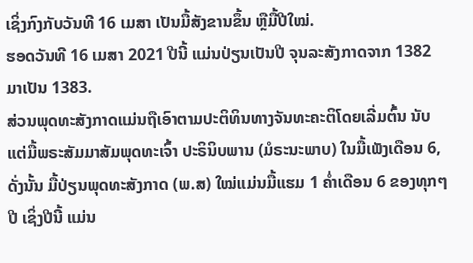ເຊິ່ງກົງກັບວັນທີ 16 ເມສາ ເປັນມື້ສັງຂານຂຶ້ນ ຫຼືມື້ປີໃໝ່.
ຮອດວັນທີ 16 ເມສາ 2021 ປີນີ້ ແມ່ນປ່ຽນເປັນປີ ຈຸນລະສັງກາດຈາກ 1382 ມາເປັນ 1383.
ສ່ວນພຸດທະສັງກາດແມ່ນຖືເອົາຕາມປະຕິທິນທາງຈັນທະຄະຕິໂດຍເລີ່ມຕົ້ນ ນັບແຕ່ມື້ພຣະສັມມາສັມພຸດທະເຈົ້າ ປະຣິນິບພານ (ມໍຣະນະພາບ) ໃນມື້ເພັງເດືອນ 6, ດັ່ງນັ້ນ ມື້ປ່ຽນພຸດທະສັງກາດ (ພ.ສ) ໃໝ່ແມ່ນມື້ແຮມ 1 ຄ່ຳເດືອນ 6 ຂອງທຸກໆປີ ເຊິ່ງປີນີ້ ແມ່ນ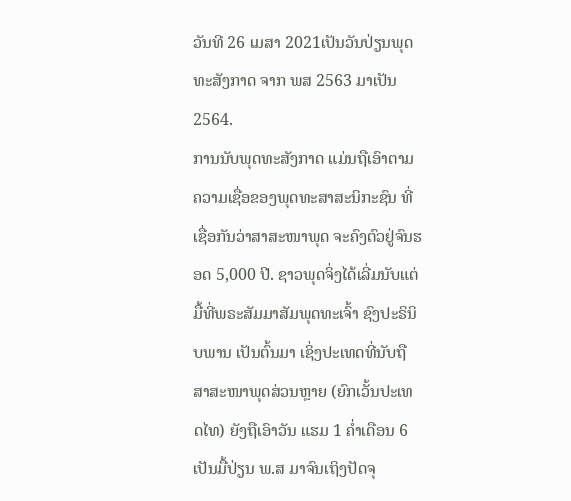ວັນທີ 26 ເມສາ 2021ເປັນວັນປ່ຽນພຸດທະສັງກາດ ຈາກ ພສ 2563 ມາເປັນ 2564.
ການນັບພຸດທະສັງກາດ ແມ່ນຖືເອົາຕາມຄວາມເຊື່ອຂອງພຸດທະສາສະນິກະຊົນ ທີ່ເຊື່ອກັນວ່າສາສະໜາພຸດ ຈະຄົງຕົວຢູ່ຈົນຮອດ 5,000 ປີ. ຊາວພຸດຈິ່ງໄດ້ເລີ່ມນັບແຕ່ມື້ທີ່ພຣະສັມມາສັມພຸດທະເຈົ້າ ຊົງປະຣິນິບພານ ເປັນຕົ້ນມາ ເຊິ່ງປະເທດທີ່ນັບຖືສາສະໜາພຸດສ່ວນຫຼາຍ (ຍົກເວັ້ນປະເທດໄທ) ຍັງຖືເອົາວັນ ແຮມ 1 ຄ່ຳເດືອນ 6 ເປັນມື້ປ່ຽນ ພ.ສ ມາຈົນເຖິງປັດຈຸ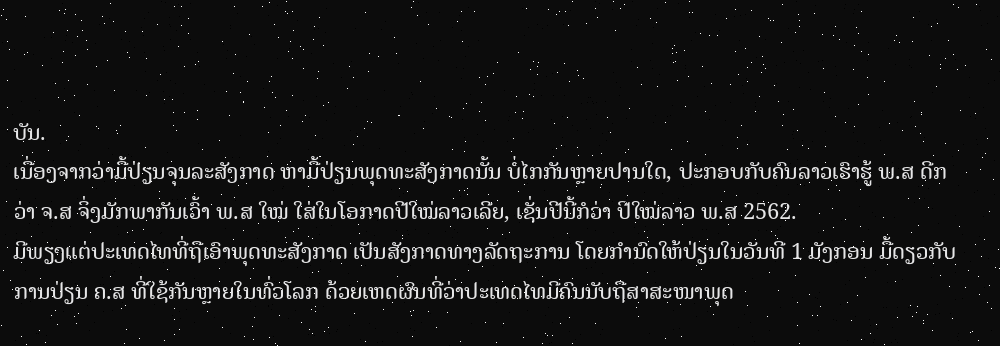ບັນ.
ເນື່ອງຈາກວ່າມື້ປ່ຽນຈຸນລະສັງກາດ ຫາມື້ປ່ຽນພຸດທະສັງກາດນັ້ນ ບໍ່ໄກກັນຫຼາຍປານໃດ, ປະກອບກັບຄົນລາວເຮົາຮູ້ ພ.ສ ດີກວ່າ ຈ.ສ ຈິ່ງມັກພາກັນເວົ້າ ພ.ສ ໃໝ່ ໃສ່ໃນໂອກາດປີໃໝ່ລາວເລີຍ, ເຊັ່ນປີນີ້ກໍວ່າ ປີໃໝ່ລາວ ພ.ສ 2562.
ມີພຽງແຕ່ປະເທດໄທທີ່ຖືເອົາພຸດທະສັງກາດ ເປັນສັງກາດທາງລັດຖະການ ໂດຍກຳນົດໃຫ້ປ່ຽນໃນວັນທີ 1 ມັງກອນ ມື້ດຽວກັບການປ່ຽນ ຄ.ສ ທີ່ໃຊ້ກັນຫຼາຍໃນທົ່ວໂລກ ດ້ວຍເຫດຜົນທີ່ວ່າປະເທດໄທມີຄົນນັບຖືສາສະໜາພຸດ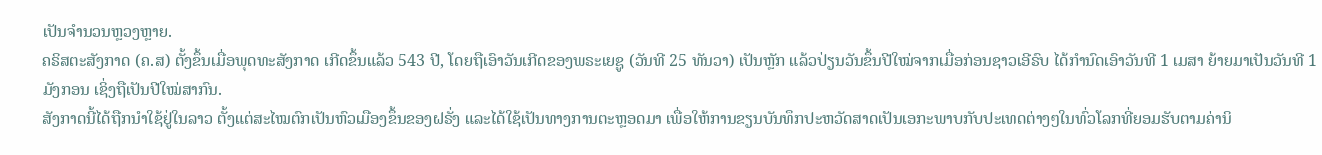ເປັນຈຳນວນຫຼວງຫຼາຍ.
ຄຣິສຕະສັງກາດ (ຄ.ສ) ຕັ້ງຂຶ້ນເມື່ອພຸດທະສັງກາດ ເກີດຂຶ້ນແລ້ວ 543 ປີ, ໂດຍຖືເອົາວັນເກີດຂອງພຣະເຍຊູ (ວັນທີ 25 ທັນວາ) ເປັນຫຼັກ ແລ້ວປ່ຽນວັນຂຶ້ນປີໃໝ່ຈາກເມື່ອກ່ອນຊາວເອີຣົບ ໄດ້ກຳນົດເອົາວັນທີ 1 ເມສາ ຍ້າຍມາເປັນວັນທີ 1 ມັງກອນ ເຊິ່ງຖືເປັນປີໃໝ່ສາກົນ.
ສັງກາດນີ້ໄດ້ຖືກນຳໃຊ້ຢູ່ໃນລາວ ຕັ້ງແຕ່ສະໄໝຕົກເປັນຫົວເມືອງຂຶ້ນຂອງຝຣັ່ງ ແລະໄດ້ໃຊ້ເປັນທາງການຕະຫຼອດມາ ເພື່ອໃຫ້ການຂຽນບັນທຶກປະຫວັດສາດເປັນເອກະພາບກັບປະເທດຕ່າງໆໃນທົ່ວໂລກທີ່ຍອມຮັບຕາມຄ່ານິ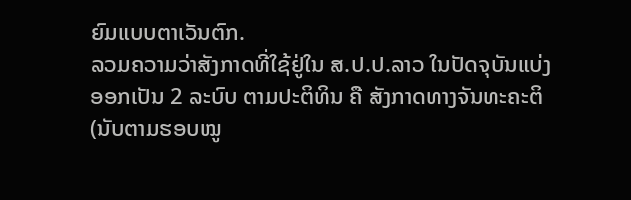ຍົມແບບຕາເວັນຕົກ.
ລວມຄວາມວ່າສັງກາດທີ່ໃຊ້ຢູ່ໃນ ສ.ປ.ປ.ລາວ ໃນປັດຈຸບັນແບ່ງອອກເປັນ 2 ລະບົບ ຕາມປະຕິທິນ ຄື ສັງກາດທາງຈັນທະຄະຕິ (ນັບຕາມຮອບໝູ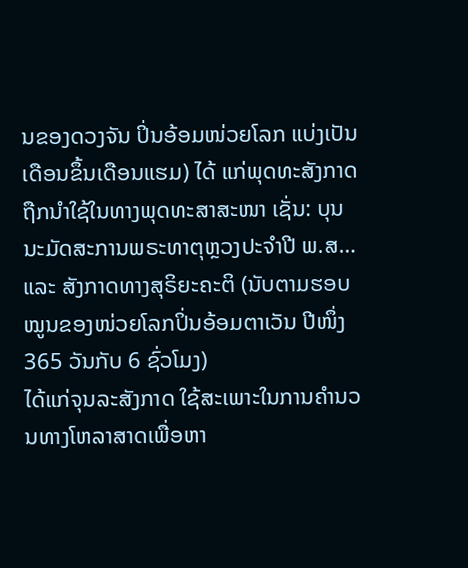ນຂອງດວງຈັນ ປິ່ນອ້ອມໜ່ວຍໂລກ ແບ່ງເປັນເດືອນຂຶ້ນເດືອນແຮມ) ໄດ້ ແກ່ພຸດທະສັງກາດ ຖືກນຳໃຊ້ໃນທາງພຸດທະສາສະໜາ ເຊັ່ນ: ບຸນນະມັດສະການພຣະທາຕຸຫຼວງປະຈຳປີ ພ.ສ… ແລະ ສັງກາດທາງສຸຣິຍະຄະຕິ (ນັບຕາມຮອບໝູນຂອງໜ່ວຍໂລກປິ່ນອ້ອມຕາເວັນ ປີໜຶ່ງ 365 ວັນກັບ 6 ຊົ່ວໂມງ)
ໄດ້ແກ່ຈຸນລະສັງກາດ ໃຊ້ສະເພາະໃນການຄຳນວນທາງໂຫລາສາດເພື່ອຫາ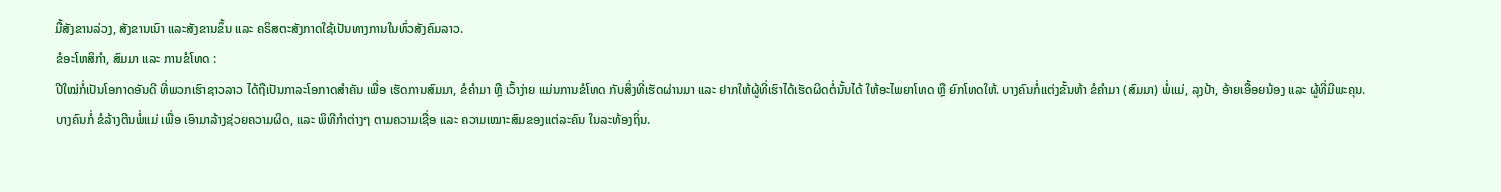ມື້ສັງຂານລ່ວງ, ສັງຂານເນົາ ແລະສັງຂານຂຶ້ນ ແລະ ຄຣິສຕະສັງກາດໃຊ້ເປັນທາງການໃນທົ່ວສັງຄົມລາວ.
ຂໍອະໂຫສິກຳ, ສົມມາ ແລະ ການຂໍໂທດ :
ປີໃໝ່ກໍ່ເປັນໂອກາດອັນດີ ທີ່ພວກເຮົາຊາວລາວ ໄດ້ຖືເປັນກາລະໂອກາດສຳຄັນ ເພື່ອ ເຮັດການສົມມາ, ຂໍຄຳມາ ຫຼື ເວົ້າງ່າຍ ແມ່ນການຂໍໂທດ ກັບສິ່ງທີ່ເຮັດຜ່ານມາ ແລະ ຢາກໃຫ້ຜູ້ທີ່ເຮົາໄດ້ເຮັດຜິດຕໍ່ນັ້ນໄດ້ ໃຫ້ອະໄພຍາໂທດ ຫຼື ຍົກໂທດໃຫ້. ບາງຄົນກໍ່ແຕ່ງຂັ້ນຫ້າ ຂໍຄຳມາ (ສົມມາ) ພໍ່ແມ່, ລຸງປ້າ, ອ້າຍເອື້ອຍນ້ອງ ແລະ ຜູ້ທີ່ມີພະຄຸນ.
ບາງຄົນກໍ່ ຂໍລ້າງຕີນພໍ່ແມ່ ເພື່ອ ເອົາມາລ້າງຊ່ວຍຄວາມຜິດ, ແລະ ພິທີກຳຕ່າງໆ ຕາມຄວາມເຊື່ອ ແລະ ຄວາມເໝາະສົມຂອງແຕ່ລະຄົນ ໃນລະທ້ອງຖິ່ນ.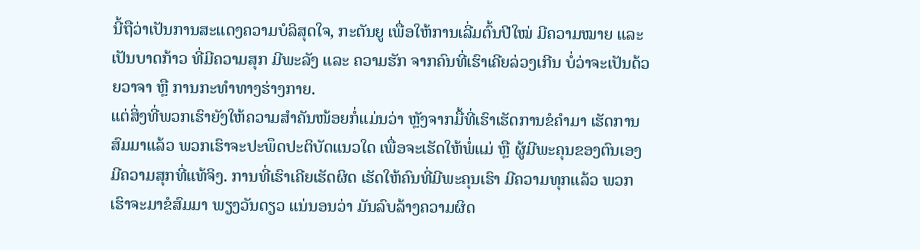ນີ້ຖືວ່າເປັນການສະແດງຄວາມບໍລິສຸດໃຈ, ກະຕັນຍູ ເພື່ອໃຫ້ການເລີ່ມຕົ້ນປີໃໝ່ ມີຄວາມໝາຍ ແລະ ເປັນບາດກ້າວ ທີ່ມີຄວາມສຸກ ມີພະລັງ ແລະ ຄວາມຮັກ ຈາກຄົນທີ່ເຮົາເຄີຍລ່ວງເກີນ ບໍ່ວ່າຈະເປັນດ້ວຍວາຈາ ຫຼື ການກະທຳທາງຮ່າງກາຍ.
ແຕ່ສິ່ງທີ່ພວກເຮົາຍັງໃຫ້ຄວາມສຳຄັນໜ້ອຍກໍ່ແມ່ນວ່າ ຫຼັງຈາກມື້ທີ່ເຮົາເຮັດການຂໍຄຳມາ ເຮັດການສົມມາແລ້ວ ພວກເຮົາຈະປະພຶດປະຕິບັດແນວໃດ ເພື່ອຈະເຮັດໃຫ້ພໍ່ແມ່ ຫຼື ຜູ້ມີພະຄຸນຂອງຕົນເອງ ມີຄວາມສຸກທີ່ແທ້ຈິງ. ການທີ່ເຮົາເຄີຍເຮັດຜິດ ເຮັດໃຫ້ຄົນທີ່ມີພະຄຸນເຮົາ ມີຄວາມທຸກແລ້ວ ພວກເຮົາຈະມາຂໍສົມມາ ພຽງວັນດຽວ ແນ່ນອນວ່າ ມັນລົບລ້າງຄວາມຜິດ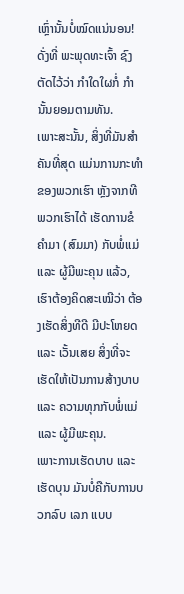ເຫຼົ່ານັ້ນບໍ່ໝົດແນ່ນອນ! ດັ່ງທີ່ ພະພຸດທະເຈົ້າ ຊົງຕັດໄວ້ວ່າ ກຳໃດໃຜກໍ່ ກຳນັ້ນຍອມຕາມທັນ.
ເພາະສະນັ້ນ, ສິ່ງທີ່ມັນສຳຄັນທີ່ສຸດ ແມ່ນການກະທຳຂອງພວກເຮົາ ຫຼັງຈາກທີພວກເຮົາໄດ້ ເຮັດການຂໍຄຳມາ (ສົມມາ) ກັບພໍ່ແມ່ ແລະ ຜູ້ມີພະຄຸນ ແລ້ວ, ເຮົາຕ້ອງຄິດສະເໝີວ່າ ຕ້ອງເຮັດສິ່ງທີດີ ມີປະໂຫຍດ ແລະ ເວັ້ນເສຍ ສິ່ງທີ່ຈະເຮັດໃຫ້ເປັນການສ້າງບາບ ແລະ ຄວາມທຸກກັບພໍ່ແມ່ ແລະ ຜູ້ມີພະຄຸນ.
ເພາະການເຮັດບາບ ແລະ ເຮັດບຸນ ມັນບໍ່ຄືກັບການບວກລົບ ເລກ ແບບ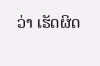ວ່າ ເຮັດຜິດ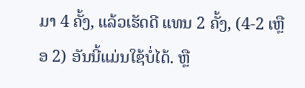ມາ 4 ຄັ້ງ, ແລ້ວເຮັດດີ ແທນ 2 ຄັ້ງ, (4-2 ເຫຼືອ 2) ອັນນີ້ແມ່ນໃຊ້ບໍ່ໄດ້. ຫຼື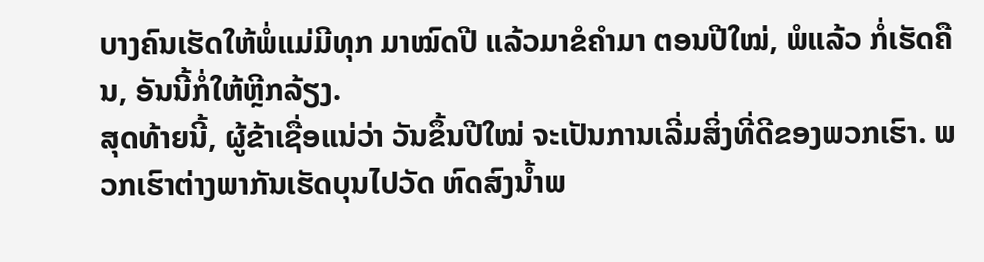ບາງຄົນເຮັດໃຫ້ພໍ່ແມ່ມີທຸກ ມາໝົດປີ ແລ້ວມາຂໍຄຳມາ ຕອນປີໃໝ່, ພໍແລ້ວ ກໍ່ເຮັດຄືນ, ອັນນີ້ກໍ່ໃຫ້ຫຼີກລ້ຽງ.
ສຸດທ້າຍນີ້, ຜູ້ຂ້າເຊື່ອແນ່ວ່າ ວັນຂຶ້ນປີໃໝ່ ຈະເປັນການເລີ່ມສິ່ງທີ່ດີຂອງພວກເຮົາ. ພວກເຮົາຕ່າງພາກັນເຮັດບຸນໄປວັດ ຫົດສົງນ້ຳພ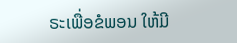ຣະເພື່ອຂໍພອນ ໃຫ້ມີ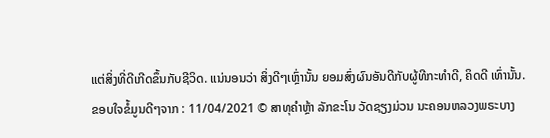ແຕ່ສິ່ງທີ່ດີເກີດຂຶ້ນກັບຊີວິດ. ແນ່ນອນວ່າ ສິ່ງດີໆເຫຼົ່ານັ້ນ ຍອມສົ່ງຜົນອັນດີກັບຜູ້ທີກະທຳດີ, ຄິດດີ ເທົ່ານັ້ນ.
ຂອບໃຈຂໍ້ມູນດີໆຈາກ : 11/04/2021 © ສາທຸຄຳຫຼ້າ ລັກຂະໂນ ວັດຊຽງມ່ວນ ນະຄອນຫລວງພຣະບາງ